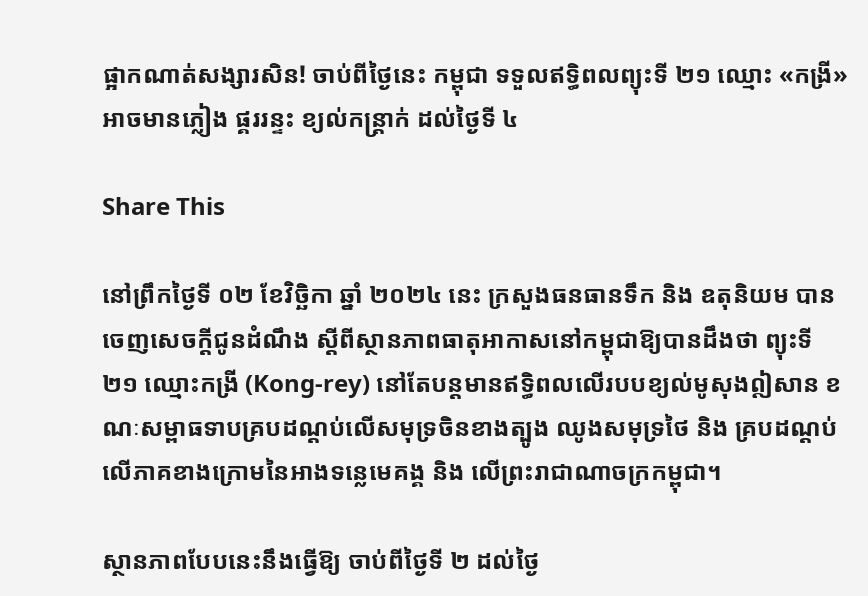ផ្អាកណាត់សង្សារសិន! ចាប់ពីថ្ងៃនេះ កម្ពុជា ទទួលឥទ្ធិពលព្យុះទី ២១ ឈ្មោះ «កង្រី» អាចមានភ្លៀង ផ្គររន្ទះ ខ្យល់កន្ត្រាក់ ដល់ថ្ងៃទី ៤

Share This

នៅព្រឹកថ្ងៃទី ០២ ខែវិច្ឆិកា ឆ្នាំ ២០២៤ នេះ ក្រសួងធនធានទឹក និង ឧតុនិយម បានចេញសេចក្ដីជូនដំណឹង ស្តីពីស្ថានភាពធាតុអាកាសនៅកម្ពុជាឱ្យបានដឹងថា ព្យុះទី ២១ ឈ្មោះកង្រី (Kong-rey) នៅតែបន្តមានឥទ្ធិពលលើរបបខ្យល់មូសុងឦសាន ខណៈសម្ពាធទាបគ្របដណ្តប់លើសមុទ្រចិនខាងត្បូង ឈូងសមុទ្រថៃ និង គ្របដណ្តប់លើភាគខាងក្រោមនៃអាងទន្លេមេគង្គ និង លើព្រះរាជាណាចក្រកម្ពុជា។

ស្ថានភាពបែបនេះនឹងធ្វើឱ្យ ចាប់ពីថ្ងៃទី ២ ដល់ថ្ងៃ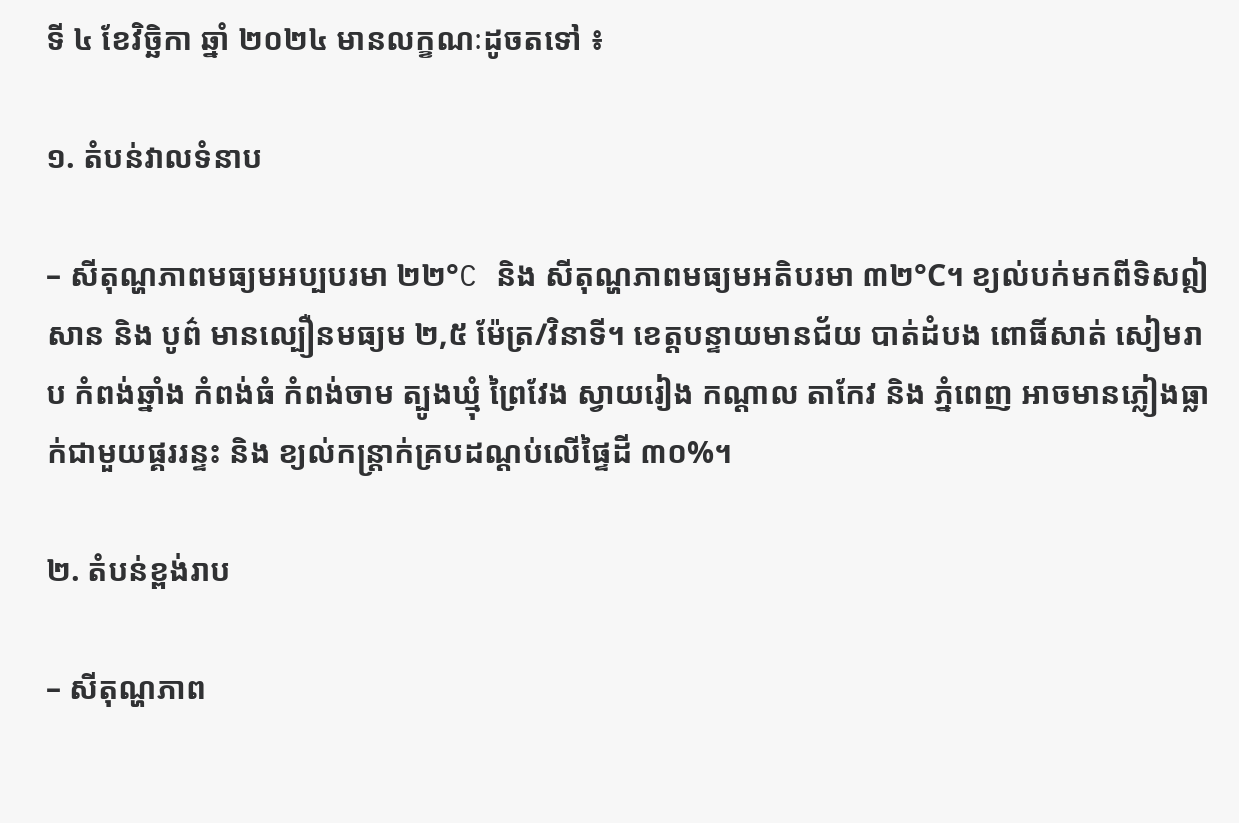ទី ៤ ខែវិច្ឆិកា ឆ្នាំ ២០២៤ មានលក្ខណៈដូចតទៅ ៖

១. តំបន់វាលទំនាប

– សីតុណ្ហភាពមធ្យមអប្បបរមា ២២°C និង សីតុណ្ហភាពមធ្យមអតិបរមា ៣២°C។ ខ្យល់បក់មកពីទិសឦសាន និង បូព៌ មានល្បឿនមធ្យម ២,៥ ម៉ែត្រ/វិនាទី។ ខេត្តបន្ទាយមានជ័យ បាត់ដំបង ពោធិ៍សាត់ សៀមរាប កំពង់ឆ្នាំង កំពង់ធំ កំពង់ចាម ត្បូងឃ្មុំ ព្រៃវែង ស្វាយរៀង កណ្តាល តាកែវ និង ភ្នំពេញ អាចមានភ្លៀងធ្លាក់ជាមួយផ្គររន្ទះ និង ខ្យល់កន្ត្រាក់គ្របដណ្តប់លើផ្ទៃដី ៣០%។

២. តំបន់ខ្ពង់រាប

– សីតុណ្ហភាព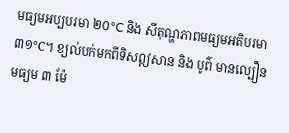មធ្យមអប្បបរមា ២០°C និង សីតុណ្ហភាពមធ្យមអតិបរមា ៣១°C។ ខ្យល់បក់មកពីទិសឦសាន និង បូព៌ មានល្បឿនមធ្យម ៣ ម៉ែ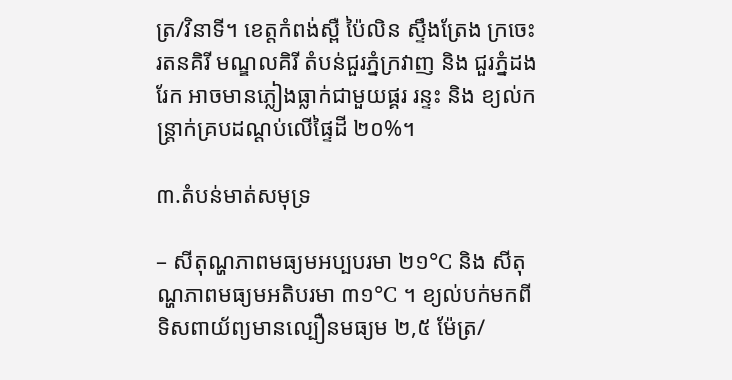ត្រ/វិនាទី។ ខេត្តកំពង់ស្ពឺ ប៉ៃលិន ស្ទឹងត្រែង ក្រចេះ រតនគិរី មណ្ឌលគិរី តំបន់ជួរភ្នំក្រវាញ និង ជួរភ្នំដងរែក អាចមានភ្លៀងធ្លាក់ជាមួយផ្គរ រន្ទះ និង ខ្យល់កន្ត្រាក់គ្របដណ្តប់លើផ្ទៃដី ២០%។

៣.តំបន់មាត់សមុទ្រ

– សីតុណ្ហភាពមធ្យមអប្បបរមា ២១°C និង សីតុណ្ហភាពមធ្យមអតិបរមា ៣១°C ។ ខ្យល់បក់មកពីទិសពាយ័ព្យមានល្បឿនមធ្យម ២,៥ ម៉ែត្រ/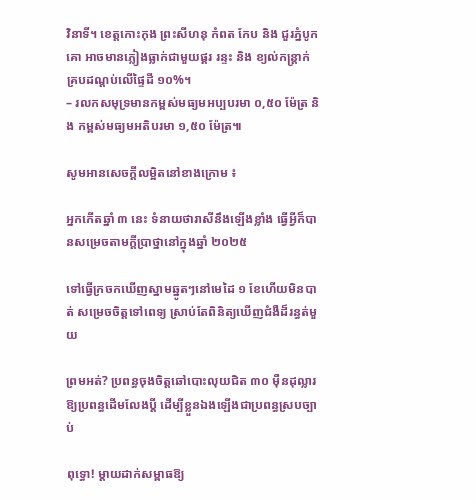វិនាទី។ ខេត្តកោះកុង ព្រះសីហនុ កំពត កែប និង ជួរភ្នំបូកគោ អាចមានភ្លៀងធ្លាក់ជាមួយផ្គរ រន្ទះ និង ខ្យល់កន្ត្រាក់ គ្របដណ្តប់លើផ្ទៃដី ១០%។
– រលកសមុទ្រមានកម្ពស់មធ្យមអប្បបរមា ០,៥០ ម៉ែត្រ និង កម្ពស់មធ្យមអតិបរមា ១,៥០ ម៉ែត្រ៕

សូមអានសេចក្ដីលម្អិតនៅខាងក្រោម ៖

អ្នកកើតឆ្នាំ ៣ នេះ ទំនាយថារាសីនឹងឡើងខ្លាំង ធ្វើអ្វីក៏បានសម្រេចតាមក្ដីប្រាថ្នានៅក្នុងឆ្នាំ ២០២៥

ទៅធ្វើក្រចកឃើញស្នាមឆ្នូតៗនៅមេដៃ ១ ខែហើយមិនបាត់ សម្រេចចិត្តទៅពេទ្យ ស្រាប់តែពិនិត្យឃើញជំងឺដ៏រន្ធត់មួយ

ព្រមអត់? ប្រពន្ធចុងចិត្តឆៅបោះលុយជិត ៣០ ម៉ឺនដុល្លារឱ្យប្រពន្ធដើមលែងប្តី ដើម្បីខ្លួនឯងឡើងជាប្រពន្ធស្របច្បាប់

ពុទ្ធោ! ម្ដាយដាក់សម្ពាធឱ្យ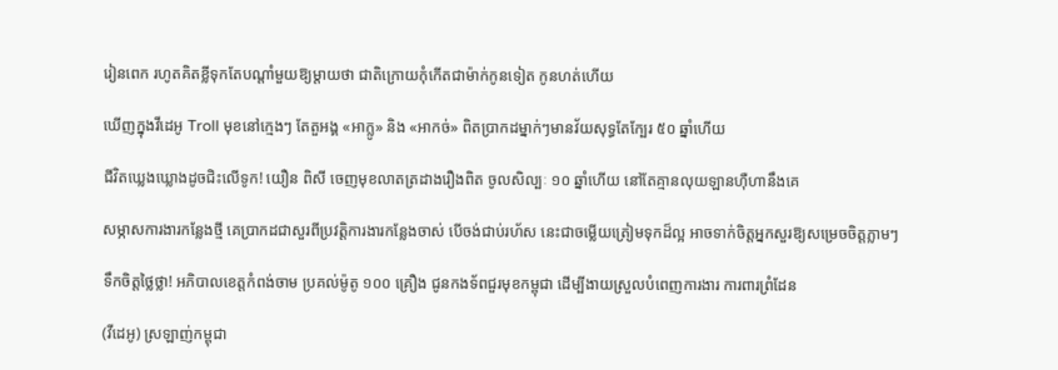រៀនពេក រហូតគិតខ្លីទុកតែបណ្ដាំមួយឱ្យម្តាយថា ជាតិក្រោយកុំកើតជាម៉ាក់កូនទៀត កូនហត់ហើយ

ឃើញក្នុងវីដេអូ Troll មុខនៅក្មេងៗ តែតួអង្គ «អាក្លូ» និង «អាកច់» ពិតប្រាកដម្នាក់ៗមានវ័យសុទ្ធតែក្បែរ ៥០ ឆ្នាំហើយ

ជីវិតឃ្លេងឃ្លោងដូចជិះលើទូក! យឿន ពិសី ចេញមុខលាតត្រដាងរឿងពិត ចូលសិល្បៈ ១០ ឆ្នាំហើយ នៅតែគ្មានលុយឡានហ៊ឺហានឹងគេ

សម្ភាសការងារកន្លែងថ្មី គេប្រាកដជាសួរពីប្រវត្តិការងារកន្លែងចាស់ បើចង់ជាប់រហ័ស នេះជាចម្លើយត្រៀមទុកដ៏ល្អ អាចទាក់ចិត្តអ្នកសួរឱ្យសម្រេចចិត្តភ្លាមៗ

ទឹកចិត្តថ្លៃថ្លា! អភិបាលខេត្តកំពង់ចាម ប្រគល់ម៉ូតូ ១០០ គ្រឿង ជូនកងទ័ពជួរមុខកម្ពុជា ដើម្បីងាយស្រួលបំពេញការងារ ការពារព្រំដែន

(វីដេអូ) ស្រឡាញ់កម្ពុជា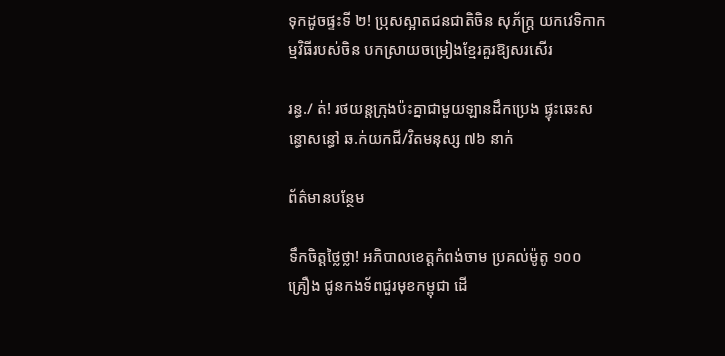ទុកដូចផ្ទះទី ២! ប្រុសស្អាតជនជាតិចិន សុភ័ក្រ្ត យកវេទិកាកម្មវិធីរបស់ចិន បកស្រាយចម្រៀងខ្មែរគួរឱ្យសរសើរ

រន្ធ./ ត់! រថយន្តក្រុងប៉ះគ្នាជាមួយឡានដឹកប្រេង ផ្ទុះឆេះសន្ធោសន្ធៅ ឆ.ក់យកជី/វិតមនុស្ស ៧៦ នាក់

ព័ត៌មានបន្ថែម

ទឹកចិត្តថ្លៃថ្លា! អភិបាលខេត្តកំពង់ចាម ប្រគល់ម៉ូតូ ១០០ គ្រឿង ជូនកងទ័ពជួរមុខកម្ពុជា ដើ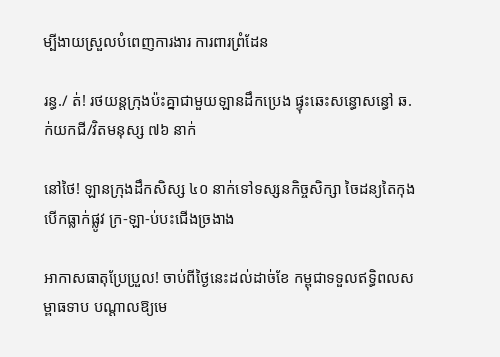ម្បីងាយស្រួលបំពេញការងារ ការពារព្រំដែន

រន្ធ./ ត់! រថយន្តក្រុងប៉ះគ្នាជាមួយឡានដឹកប្រេង ផ្ទុះឆេះសន្ធោសន្ធៅ ឆ.ក់យកជី/វិតមនុស្ស ៧៦ នាក់

នៅថៃ! ឡានក្រុងដឹកសិស្ស ៤០ នាក់ទៅទស្សនកិច្ចសិក្សា ចៃដន្យតៃកុងបើកធ្លាក់ផ្លូវ ក្រ-ឡា-ប់បះជើងច្រងាង

អាកាសធាតុប្រែប្រួល! ចាប់ពីថ្ងៃនេះដល់ដាច់ខែ កម្ពុជាទទួលឥទ្ធិពលសម្ពាធទាប បណ្ដាលឱ្យមេ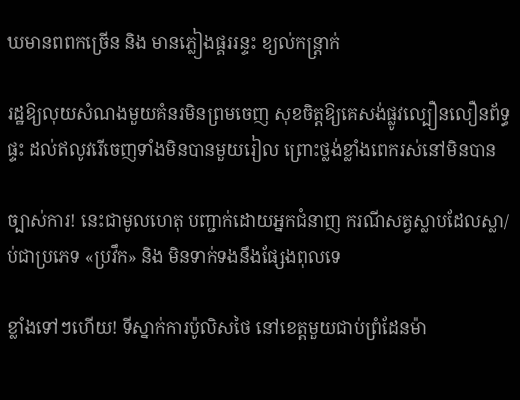ឃមានពពកច្រើន និង មានភ្លៀងផ្គររន្ទះ ខ្យល់កន្ត្រាក់

រដ្ឋឱ្យលុយសំណងមួយគំនរមិនព្រមចេញ សុខចិត្តឱ្យគេសង់ផ្លូវល្បឿនលឿនព័ទ្ធផ្ទះ ដល់ឥលូវរើចេញទាំងមិនបានមួយរៀល ព្រោះថ្លង់ខ្លាំងពេករស់នៅមិនបាន

ច្បាស់ការ! នេះជាមូលហេតុ បញ្ជាក់ដោយអ្នកជំនាញ ករណីសត្វស្លាបដែលស្លា/ប់ជាប្រភេទ «ប្រវឹក» និង មិនទាក់ទងនឹងផ្សែងពុលទេ

ខ្លាំងទៅៗហើយ! ទីស្នាក់ការប៉ូលិសថៃ នៅខេត្តមួយជាប់ព្រំដែនម៉ា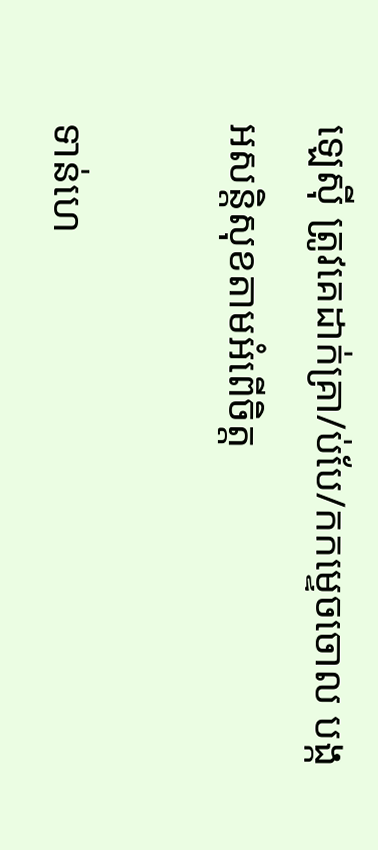ឡេស៊ី ត្រូវគេដាក់គ្រា/ប់បែ/កកម្ទេចចោល បង្កអសន្តិសុខតាមអំពើចិត្ត

ទាន់ហេ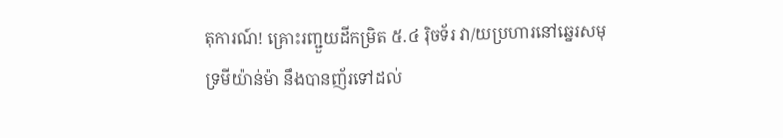តុការណ៍! គ្រោះរញ្ជួយដីកម្រិត ៥.៤ រ៉ិចទ័រ វា/យប្រហារនៅឆ្នេរសមុទ្រមីយ៉ាន់ម៉ា នឹងបានញ័រទៅដល់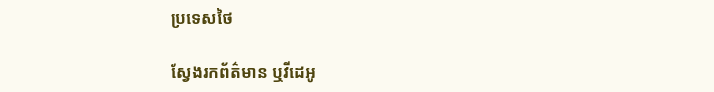ប្រទេសថៃ

ស្វែងរកព័ត៌មាន ឬវីដេអូ